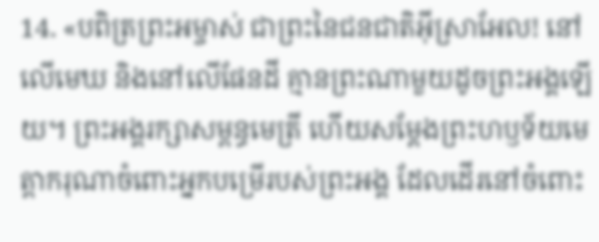14. «បពិត្រព្រះអម្ចាស់ ជាព្រះនៃជនជាតិអ៊ីស្រាអែល! នៅលើមេឃ និងនៅលើផែនដី គ្មានព្រះណាមួយដូចព្រះអង្គឡើយ។ ព្រះអង្គរក្សាសម្ពន្ធមេត្រី ហើយសម្តែងព្រះហឫទ័យមេត្តាករុណាចំពោះអ្នកបម្រើរបស់ព្រះអង្គ ដែលដើរនៅចំពោះ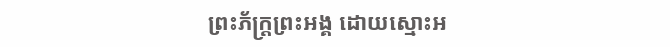ព្រះភ័ក្ត្រព្រះអង្គ ដោយស្មោះអ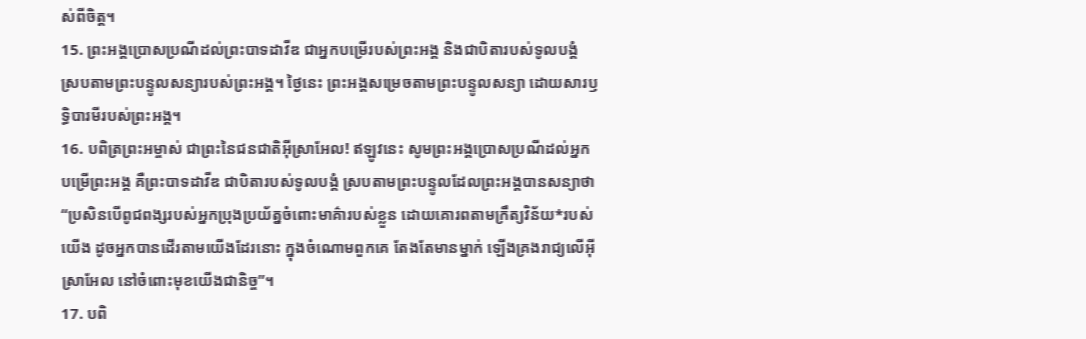ស់ពីចិត្ត។
15. ព្រះអង្គប្រោសប្រណីដល់ព្រះបាទដាវីឌ ជាអ្នកបម្រើរបស់ព្រះអង្គ និងជាបិតារបស់ទូលបង្គំ ស្របតាមព្រះបន្ទូលសន្យារបស់ព្រះអង្គ។ ថ្ងៃនេះ ព្រះអង្គសម្រេចតាមព្រះបន្ទូលសន្យា ដោយសារឫទ្ធិបារមីរបស់ព្រះអង្គ។
16. បពិត្រព្រះអម្ចាស់ ជាព្រះនៃជនជាតិអ៊ីស្រាអែល! ឥឡូវនេះ សូមព្រះអង្គប្រោសប្រណីដល់អ្នកបម្រើព្រះអង្គ គឺព្រះបាទដាវីឌ ជាបិតារបស់ទូលបង្គំ ស្របតាមព្រះបន្ទូលដែលព្រះអង្គបានសន្យាថា “ប្រសិនបើពូជពង្សរបស់អ្នកប្រុងប្រយ័ត្នចំពោះមាគ៌ារបស់ខ្លួន ដោយគោរពតាមក្រឹត្យវិន័យ*របស់យើង ដូចអ្នកបានដើរតាមយើងដែរនោះ ក្នុងចំណោមពួកគេ តែងតែមានម្នាក់ ឡើងគ្រងរាជ្យលើអ៊ីស្រាអែល នៅចំពោះមុខយើងជានិច្ច”។
17. បពិ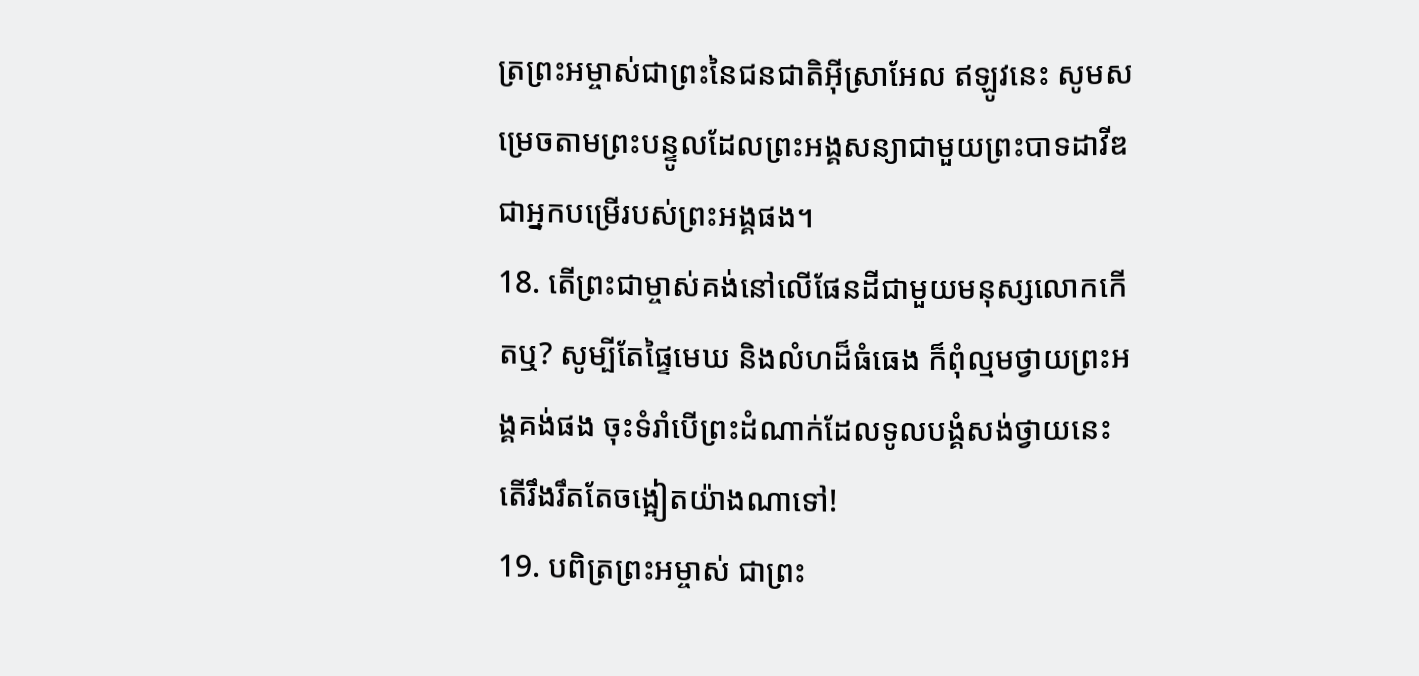ត្រព្រះអម្ចាស់ជាព្រះនៃជនជាតិអ៊ីស្រាអែល ឥឡូវនេះ សូមសម្រេចតាមព្រះបន្ទូលដែលព្រះអង្គសន្យាជាមួយព្រះបាទដាវីឌ ជាអ្នកបម្រើរបស់ព្រះអង្គផង។
18. តើព្រះជាម្ចាស់គង់នៅលើផែនដីជាមួយមនុស្សលោកកើតឬ? សូម្បីតែផ្ទៃមេឃ និងលំហដ៏ធំធេង ក៏ពុំល្មមថ្វាយព្រះអង្គគង់ផង ចុះទំរាំបើព្រះដំណាក់ដែលទូលបង្គំសង់ថ្វាយនេះ តើរឹងរឹតតែចង្អៀតយ៉ាងណាទៅ!
19. បពិត្រព្រះអម្ចាស់ ជាព្រះ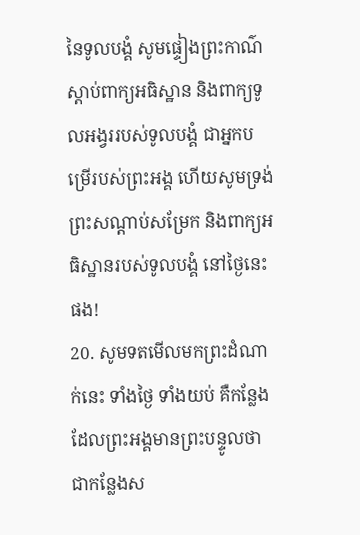នៃទូលបង្គំ សូមផ្ទៀងព្រះកាណ៌ស្ដាប់ពាក្យអធិស្ឋាន និងពាក្យទូលអង្វររបស់ទូលបង្គំ ជាអ្នកបម្រើរបស់ព្រះអង្គ ហើយសូមទ្រង់ព្រះសណ្ដាប់សម្រែក និងពាក្យអធិស្ឋានរបស់ទូលបង្គំ នៅថ្ងៃនេះផង!
20. សូមទតមើលមកព្រះដំណាក់នេះ ទាំងថ្ងៃ ទាំងយប់ គឺកន្លែងដែលព្រះអង្គមានព្រះបន្ទូលថា ជាកន្លែងស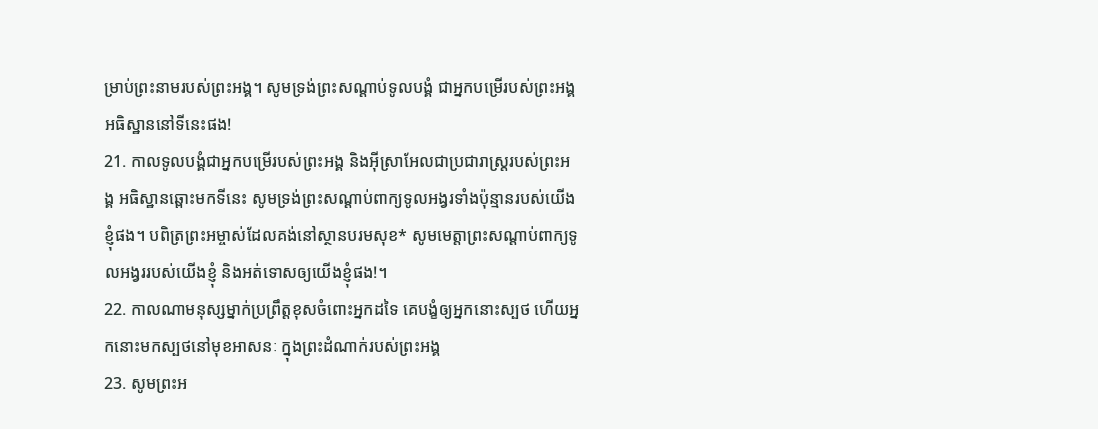ម្រាប់ព្រះនាមរបស់ព្រះអង្គ។ សូមទ្រង់ព្រះសណ្ដាប់ទូលបង្គំ ជាអ្នកបម្រើរបស់ព្រះអង្គ អធិស្ឋាននៅទីនេះផង!
21. កាលទូលបង្គំជាអ្នកបម្រើរបស់ព្រះអង្គ និងអ៊ីស្រាអែលជាប្រជារាស្ត្ររបស់ព្រះអង្គ អធិស្ឋានឆ្ពោះមកទីនេះ សូមទ្រង់ព្រះសណ្ដាប់ពាក្យទូលអង្វរទាំងប៉ុន្មានរបស់យើងខ្ញុំផង។ បពិត្រព្រះអម្ចាស់ដែលគង់នៅស្ថានបរមសុខ* សូមមេត្តាព្រះសណ្ដាប់ពាក្យទូលអង្វររបស់យើងខ្ញុំ និងអត់ទោសឲ្យយើងខ្ញុំផង!។
22. កាលណាមនុស្សម្នាក់ប្រព្រឹត្តខុសចំពោះអ្នកដទៃ គេបង្ខំឲ្យអ្នកនោះស្បថ ហើយអ្នកនោះមកស្បថនៅមុខអាសនៈ ក្នុងព្រះដំណាក់របស់ព្រះអង្គ
23. សូមព្រះអ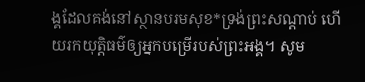ង្គដែលគង់នៅស្ថានបរមសុខ*ទ្រង់ព្រះសណ្ដាប់ ហើយរកយុត្តិធម៌ឲ្យអ្នកបម្រើរបស់ព្រះអង្គ។ សូម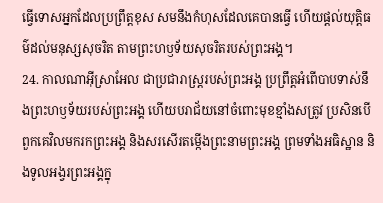ធ្វើទោសអ្នកដែលប្រព្រឹត្តខុស សមនឹងកំហុសដែលគេបានធ្វើ ហើយផ្ដល់យុត្តិធម៌ដល់មនុស្សសុចរិត តាមព្រះហឫទ័យសុចរិតរបស់ព្រះអង្គ។
24. កាលណាអ៊ីស្រាអែល ជាប្រជារាស្ត្ររបស់ព្រះអង្គ ប្រព្រឹត្តអំពើបាបទាស់នឹងព្រះហឫទ័យរបស់ព្រះអង្គ ហើយបរាជ័យនៅចំពោះមុខខ្មាំងសត្រូវ ប្រសិនបើពួកគេវិលមករកព្រះអង្គ និងសរសើរតម្កើងព្រះនាមព្រះអង្គ ព្រមទាំងអធិស្ឋាន និងទូលអង្វរព្រះអង្គក្នុ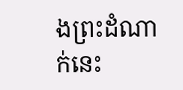ងព្រះដំណាក់នេះ